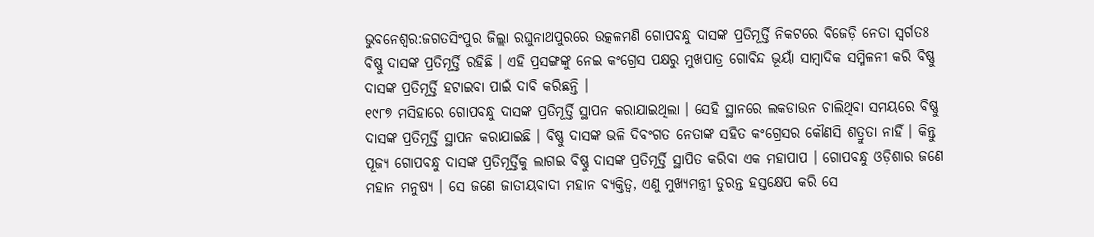ଭୁବନେଶ୍ବର:ଜଗତସିଂପୁର ଜିଲ୍ଲା ରଘୁନାଥପୁରରେ ଉତ୍କଳମଣି ଗୋପବନ୍ଧୁ ଦାସଙ୍କ ପ୍ରତିମୂର୍ତ୍ତି ନିକଟରେ ବିଜେଡ଼ି ନେତା ସ୍ବର୍ଗତଃ ବିଷ୍ଣୁ ଦାସଙ୍କ ପ୍ରତିମୂର୍ତ୍ତି ରହିଛି । ଏହି ପ୍ରସଙ୍ଗଙ୍କୁ ନେଇ କଂଗ୍ରେସ ପକ୍ଷରୁ ମୁଖପାତ୍ର ଗୋବିନ୍ଦ ଭୂୟାଁ ସାମ୍ବାଦିକ ସମ୍ମିଳନୀ କରି ବିଷ୍ଣୁ ଦାସଙ୍କ ପ୍ରତିମୂର୍ତ୍ତି ହଟାଇବା ପାଇଁ ଦାବି କରିଛନ୍ତି ।
୧୯୮୭ ମସିହାରେ ଗୋପବନ୍ଧୁ ଦାସଙ୍କ ପ୍ରତିମୂର୍ତ୍ତି ସ୍ଥାପନ କରାଯାଇଥିଲା । ସେହି ସ୍ଥାନରେ ଲକଡାଉନ ଚାଲିଥିବା ସମୟରେ ବିଷ୍ଣୁ ଦାସଙ୍କ ପ୍ରତିମୂର୍ତ୍ତି ସ୍ଥାପନ କରାଯାଇଛି । ବିଷ୍ଣୁ ଦାସଙ୍କ ଭଳି ଦିବଂଗତ ନେତାଙ୍କ ସହିତ କଂଗ୍ରେସର କୌଣସି ଶତ୍ରୁତା ନାହିଁ । କିନ୍ତୁ ପୂଜ୍ୟ ଗୋପବନ୍ଧୁ ଦାସଙ୍କ ପ୍ରତିମୂର୍ତ୍ତିକୁ ଲାଗଇ ବିଷ୍ଣୁ ଦାସଙ୍କ ପ୍ରତିମୂର୍ତ୍ତି ସ୍ଥାପିତ କରିବା ଏକ ମହାପାପ । ଗୋପବନ୍ଧୁ ଓଡ଼ିଶାର ଜଣେ ମହାନ ମନୁଷ୍ୟ । ସେ ଜଣେ ଜାତୀୟବାଦୀ ମହାନ ବ୍ୟକ୍ତିତ୍ବ, ଏଣୁ ମୁଖ୍ୟମନ୍ତ୍ରୀ ତୁରନ୍ତ ହସ୍ତକ୍ଷେପ କରି ସେ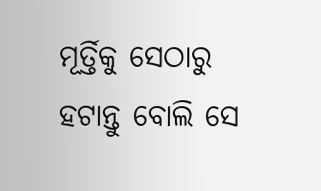ମୂର୍ତ୍ତିକୁ ସେଠାରୁ ହଟାନ୍ତୁ ବୋଲି ସେ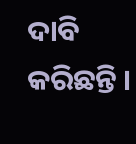ଦାବି କରିଛନ୍ତି ।